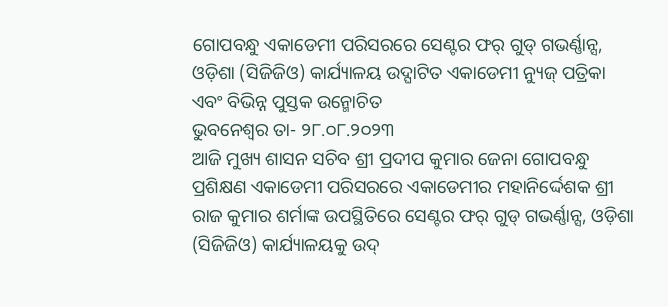ଗୋପବନ୍ଧୁ ଏକାଡେମୀ ପରିସରରେ ସେଣ୍ଟର ଫର୍ ଗୁଡ୍ ଗଭର୍ଣ୍ଣାନ୍ସ, ଓଡ଼ିଶା (ସିଜିଜିଓ) କାର୍ଯ୍ୟାଳୟ ଉଦ୍ଘାଟିତ ଏକାଡେମୀ ନ୍ୟୁଜ୍ ପତ୍ରିକା ଏବଂ ବିଭିନ୍ନ ପୁସ୍ତକ ଉନ୍ମୋଚିତ
ଭୁବନେଶ୍ୱର ତା- ୨୮.୦୮.୨୦୨୩
ଆଜି ମୁଖ୍ୟ ଶାସନ ସଚିବ ଶ୍ରୀ ପ୍ରଦୀପ କୁମାର ଜେନା ଗୋପବନ୍ଧୁ ପ୍ରଶିକ୍ଷଣ ଏକାଡେମୀ ପରିସରରେ ଏକାଡେମୀର ମହାନିର୍ଦ୍ଦେଶକ ଶ୍ରୀ ରାଜ କୁମାର ଶର୍ମାଙ୍କ ଉପସ୍ଥିତିରେ ସେଣ୍ଟର ଫର୍ ଗୁଡ୍ ଗଭର୍ଣ୍ଣାନ୍ସ, ଓଡ଼ିଶା (ସିଜିଜିଓ) କାର୍ଯ୍ୟାଳୟକୁ ଉଦ୍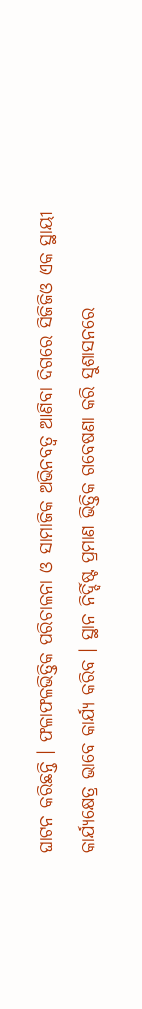ଘାଟନ କରିଛନ୍ତି । ଫଳାଫଳଭିତ୍ତିକ ପରିଚାଳନା ଓ ସାମାଜିକ ଅଭିନବତ୍ୱ ଆଣିବା ଦିଗରେ ସିଜିଜିଓ ଏକ ସ୍ଥାୟୀ କାର୍ଯ୍ୟକ୍ଷେତ୍ର ଭାବେ କାର୍ଯ୍ୟ କରିବ । ସ୍ଥାନ ନିର୍ଦ୍ଦିଷ୍ଟ ପ୍ରମାଣ ଭିତ୍ତିକ ଗବେଷଣା କରି ସୁଶାସନରେ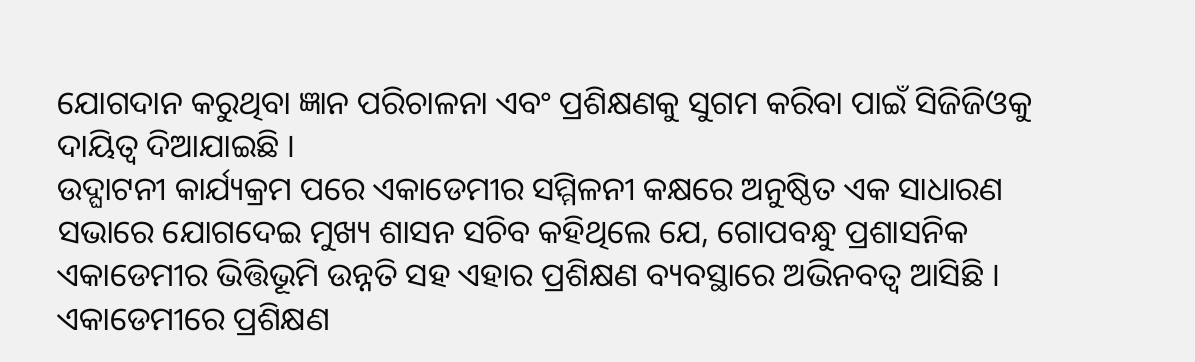ଯୋଗଦାନ କରୁଥିବା ଜ୍ଞାନ ପରିଚାଳନା ଏବଂ ପ୍ରଶିକ୍ଷଣକୁ ସୁଗମ କରିବା ପାଇଁ ସିଜିଜିଓକୁ ଦାୟିତ୍ୱ ଦିଆଯାଇଛି ।
ଉଦ୍ଘାଟନୀ କାର୍ଯ୍ୟକ୍ରମ ପରେ ଏକାଡେମୀର ସମ୍ମିଳନୀ କକ୍ଷରେ ଅନୁଷ୍ଠିତ ଏକ ସାଧାରଣ ସଭାରେ ଯୋଗଦେଇ ମୁଖ୍ୟ ଶାସନ ସଚିବ କହିଥିଲେ ଯେ, ଗୋପବନ୍ଧୁ ପ୍ରଶାସନିକ ଏକାଡେମୀର ଭିତ୍ତିଭୂମି ଉନ୍ନତି ସହ ଏହାର ପ୍ରଶିକ୍ଷଣ ବ୍ୟବସ୍ଥାରେ ଅଭିନବତ୍ୱ ଆସିଛି । ଏକାଡେମୀରେ ପ୍ରଶିକ୍ଷଣ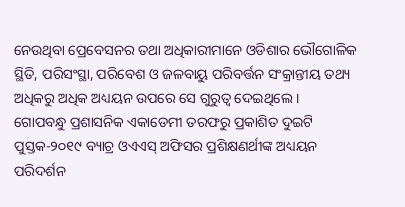ନେଉଥିବା ପ୍ରେବେସନର ତଥା ଅଧିକାରୀମାନେ ଓଡିଶାର ଭୌଗୋଳିକ ସ୍ଥିତି, ପରିସଂସ୍ଥା, ପରିବେଶ ଓ ଜଳବାୟୁ ପରିବର୍ତ୍ତନ ସଂକ୍ରାନ୍ତୀୟ ତଥ୍ୟ ଅଧିକରୁ ଅଧିକ ଅଧ୍ୟୟନ ଉପରେ ସେ ଗୁରୁତ୍ୱ ଦେଇଥିଲେ ।
ଗୋପବନ୍ଧୁ ପ୍ରଶାସନିକ ଏକାଡେମୀ ତରଫରୁ ପ୍ରକାଶିତ ଦୁଇଟି ପୁସ୍ତକ-୨୦୧୯ ବ୍ୟାଚ୍ର ଓଏଏସ୍ ଅଫିସର ପ୍ରଶିକ୍ଷଣର୍ଥୀଙ୍କ ଅଧ୍ୟୟନ ପରିଦର୍ଶନ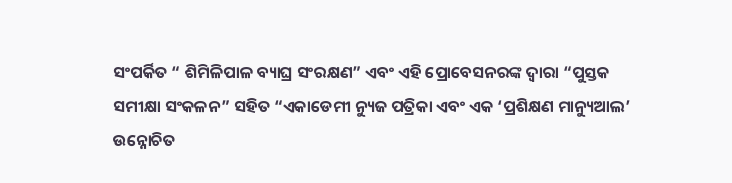ସଂପର୍କିତ “ ଶିମିଳିପାଳ ବ୍ୟାଘ୍ର ସଂରକ୍ଷଣ” ଏବଂ ଏହି ପ୍ରୋବେସନରଙ୍କ ଦ୍ୱାରା “ପୁସ୍ତକ ସମୀକ୍ଷା ସଂକଳନ” ସହିତ “ଏକାଡେମୀ ନ୍ୟୁଜ ପତ୍ରିକା ଏବଂ ଏକ ‘ପ୍ରଶିକ୍ଷଣ ମାନ୍ୟୁଆଲ’ ଉନ୍ନୋଚିତ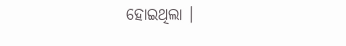ହୋଇଥିଲା ।